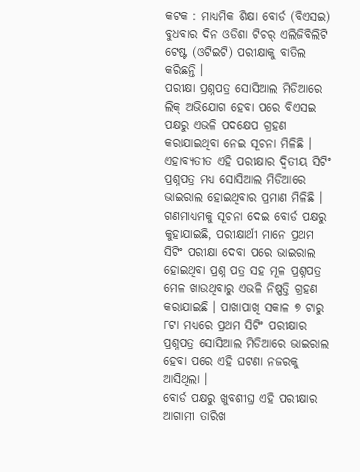କଟକ : ମାଧ୍ୟମିକ ଶିକ୍ଷା ବୋର୍ଡ (ବିଏସଇ) ବୁଧବାର ଦିନ ଓଡିଶା ଟିଚର୍ ଏଲିଜିବିଲିଟି ଟେଷ୍ଟ (ଓଟିଇଟି) ପରୀକ୍ଷାକୁ ବାତିଲ କରିଛନ୍ତି ।
ପରୀକ୍ଷା ପ୍ରଶ୍ନପତ୍ର ସୋସିଆଲ ମିଡିଆରେ ଲିକ୍ ଅଭିଯୋଗ ହେବା ପରେ ବିଏସଇ ପକ୍ଷରୁ ଏଭଳି ପଦକ୍ଷେପ ଗ୍ରହଣ କରାଯାଇଥିବା ନେଇ ସୂଚନା ମିଳିଛି । ଏହାବ୍ୟତୀତ ଏହି ପରୀକ୍ଷାର ଦ୍ୱିତୀୟ ସିଟିଂ ପ୍ରଶ୍ନପତ୍ର ମଧ୍ୟ ସୋସିଆଲ ମିଡିଆରେ ଭାଇରାଲ ହୋଇଥିବାର ପ୍ରମାଣ ମିଳିଛି ।
ଗଣମାଧ୍ୟମକୁ ସୂଚନା ଦେଇ ବୋର୍ଡ ପକ୍ଷରୁ କୁହାଯାଇଛି, ପରୀକ୍ଷାର୍ଥୀ ମାନେ ପ୍ରଥମ ସିଟିଂ ପରୀକ୍ଷା ଦେବା ପରେ ଭାଇରାଲ ହୋଇଥିବା ପ୍ରଶ୍ନ ପତ୍ର ସହ ମୂଳ ପ୍ରଶ୍ନପତ୍ର ମେଳ ଖାଉଥିବାରୁ ଏଭଳି ନିଷ୍ପତ୍ତି ଗ୍ରହଣ କରାଯାଇଛି । ପାଖାପାଖି ସକାଳ ୭ ଟାରୁ ୮ଟା ମଧ୍ୟରେ ପ୍ରଥମ ସିଟିଂ ପରୀକ୍ଷାର ପ୍ରଶ୍ନପତ୍ର ସୋସିଆଲ ମିଡିଆରେ ଭାଇରାଲ ହେବା ପରେ ଏହି ଘଟଣା ନଜରକୁ ଆସିଥିଲା ।
ବୋର୍ଡ ପକ୍ଷରୁ ଖୁବଶୀଘ୍ର ଏହି ପରୀକ୍ଷାର ଆଗାମୀ ତାରିଖ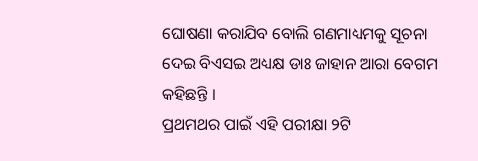ଘୋଷଣା କରାଯିବ ବୋଲି ଗଣମାଧ୍ୟମକୁ ସୂଚନା ଦେଇ ବିଏସଇ ଅଧ୍ୟକ୍ଷ ଡାଃ ଜାହାନ ଆରା ବେଗମ କହିଛନ୍ତି ।
ପ୍ରଥମଥର ପାଇଁ ଏହି ପରୀକ୍ଷା ୨ଟି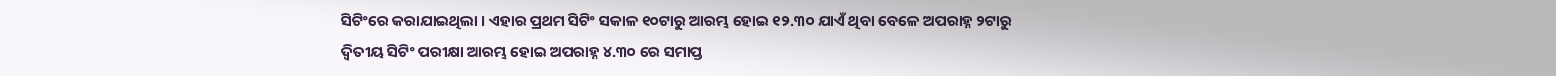ସିଟିଂରେ କରାଯାଇଥିଲା । ଏହାର ପ୍ରଥମ ସିଟିଂ ସକାଳ ୧୦ଟାରୁ ଆରମ୍ଭ ହୋଇ ୧୨.୩୦ ଯାଏଁ ଥିବା ବେଳେ ଅପରାହ୍ନ ୨ଟାରୁ ଦ୍ୱିତୀୟ ସିଟିଂ ପରୀକ୍ଷା ଆରମ୍ଭ ହୋଇ ଅପରାହ୍ନ ୪.୩୦ ରେ ସମାପ୍ତ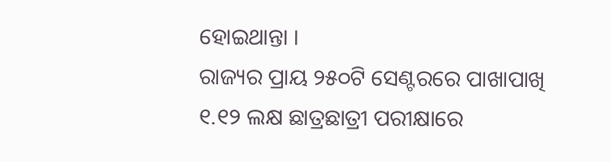ହୋଇଥାନ୍ତା ।
ରାଜ୍ୟର ପ୍ରାୟ ୨୫୦ଟି ସେଣ୍ଟରରେ ପାଖାପାଖି ୧.୧୨ ଲକ୍ଷ ଛାତ୍ରଛାତ୍ରୀ ପରୀକ୍ଷାରେ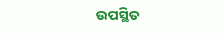ଉପସ୍ଥିତ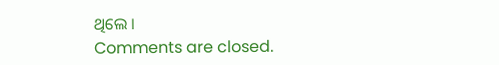ଥିଲେ ।
Comments are closed.